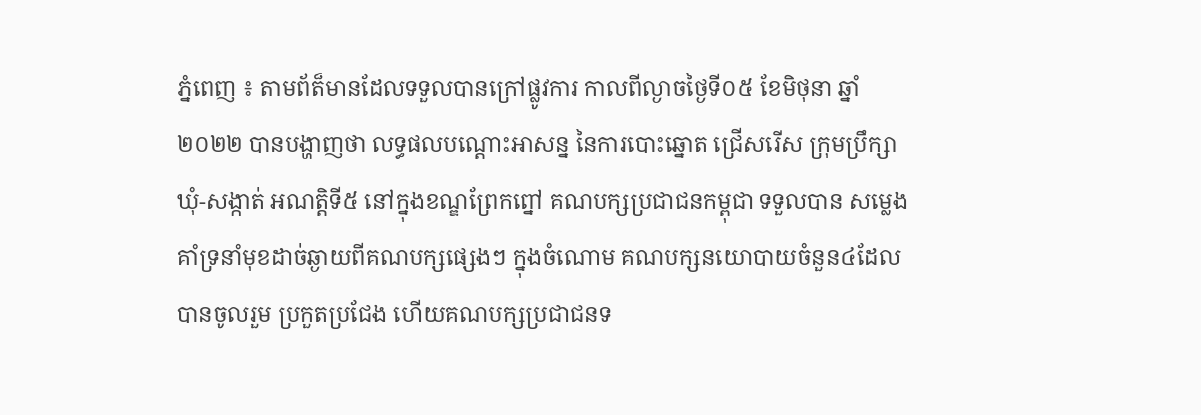ភ្នំពេញ ៖ តាមព័ត៏មានដែលទទួលបានក្រៅផ្លូវការ កាលពីល្ងាចថ្ងៃទី០៥ ខែមិថុនា ឆ្នាំ២០២២ បានបង្ហាញថា លទ្ធផលបណ្ដោះអាសន្ន នៃការបោះឆ្នោត ជ្រើសរើស ក្រុមប្រឹក្សាឃុំ-សង្កាត់ អណត្តិទី៥ នៅក្នុងខណ្ឌព្រែកព្នៅ គណបក្សប្រជាជនកម្ពុជា ទទួលបាន សម្លេងគាំទ្រនាំមុខដាច់ឆ្ងាយពីគណបក្សផ្សេងៗ ក្នុងចំណោម គណបក្សនយោបាយចំនួន៤ដែលបានចូលរួម ប្រកួតប្រជែង ហើយគណបក្សប្រជាជនទ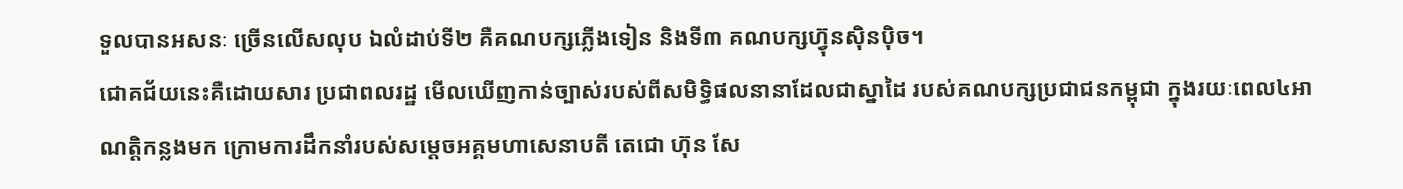ទួលបានអសនៈ ច្រើនលើសលុប ឯលំដាប់ទី២ គឺគណបក្សភ្លើងទៀន និងទី៣ គណបក្សហ្វ៊ុនស៊ិនប៉ិច។
ជោគជ័យនេះគឺដោយសារ ប្រជាពលរដ្ឋ មើលឃើញកាន់ច្បាស់របស់ពីសមិទ្ធិផលនានាដែលជាស្នាដៃ របស់គណបក្សប្រជាជនកម្ពុជា ក្នុងរយៈពេល៤អាណត្តិកន្លងមក ក្រោមការដឹកនាំរបស់សម្តេចអគ្គមហាសេនាបតី តេជោ ហ៊ុន សែ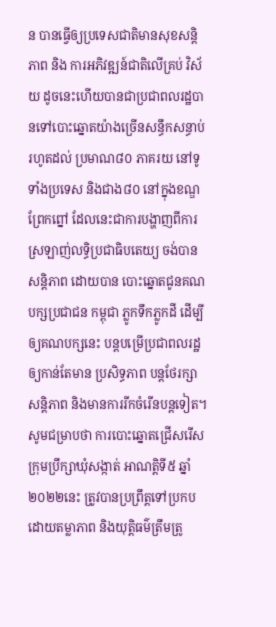ន បានធ្វើឲ្យប្រទេសជាតិមានសុខសន្តិភាព និង ការអភិវឌ្ឍន៍ជាតិលើគ្រប់ វិស័យ ដូចនេះហើយបានជាប្រជាពលរដ្ឋបានទៅបោះឆ្នោតយ៉ាងច្រើនសន្ធឹកសន្ធាប់ រហូតដល់ ប្រមាណ៨០ ភាគរយ នៅទូទាំងប្រទេស និងជាង៨០ នៅក្នុងខណ្ឌព្រែកព្នៅ ដែលនេះជាការបង្ហាញពីការស្រឡាញ់លទ្ធិប្រជាធិបតេយ្យ ចង់បានសន្ដិភាព ដោយបាន បោះឆ្នោតជូនគណបក្សប្រជាជន កម្ពុជា ភ្លូកទឹកភ្លូកដី ដើម្បីឲ្យគណបក្សនេះ បន្ដបម្រើប្រជាពលរដ្ឋ ឲ្យកាន់តែមាន ប្រសិទ្ធភាព បន្ដថែរក្សាសន្ដិភាព និងមានការរីកចំរើនបន្ដទៀត។
សូមជម្រាបថា ការបោះឆ្នោតជ្រើសរើសក្រុមប្រឹក្សាឃុំសង្កាត់ អាណត្តិទី៥ ឆ្នាំ២០២២នេះ ត្រូវបានប្រព្រឹត្តទៅប្រកបដោយតម្លាភាព និងយុត្តិធម៌ត្រឹមត្រូ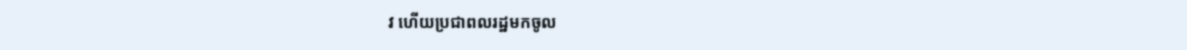វ ហើយប្រជាពលរដ្ឋមកចូល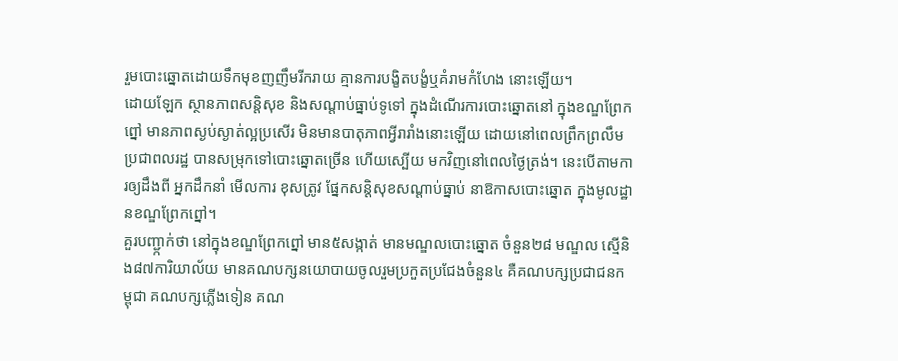រួមបោះឆ្នោតដោយទឹកមុខញញឹមរីករាយ គ្មានការបង្ខិតបង្ខំឬគំរាមកំហែង នោះឡើយ។
ដោយឡែក ស្ថានភាពសន្ដិសុខ និងសណ្ដាប់ធ្នាប់ទូទៅ ក្នុងដំណើរការបោះឆ្នោតនៅ ក្នុងខណ្ឌព្រែកព្នៅ មានភាពស្ងប់ស្ងាត់ល្អប្រសើរ មិនមានបាតុភាពអ្វីរារាំងនោះឡើយ ដោយនៅពេលព្រឹកព្រលឹម ប្រជាពលរដ្ឋ បានសម្រុកទៅបោះឆ្នោតច្រើន ហើយស្បើយ មកវិញនៅពេលថ្ងៃត្រង់។ នេះបើតាមការឲ្យដឹងពី អ្នកដឹកនាំ មើលការ ខុសត្រូវ ផ្នែកសន្ដិសុខសណ្ដាប់ធ្នាប់ នាឱកាសបោះឆ្នោត ក្នុងមូលដ្ឋានខណ្ឌព្រែកព្នៅ។
គួរបញ្ជា្កក់ថា នៅក្នុងខណ្ឌព្រែកព្នៅ មាន៥សង្កាត់ មានមណ្ឌលបោះឆ្នោត ចំនួន២៨ មណ្ឌល ស្មើនិង៨៧ការិយាល័យ មានគណបក្សនយោបាយចូលរួមប្រកួតប្រជែងចំនួន៤ គឺគណបក្សប្រជាជនកម្ពុជា គណបក្សភ្លើងទៀន គណ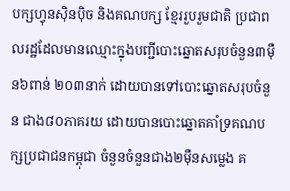បក្សហ្វុនស៊ិនប៉ិច និងគណបក្ស ខ្មែររួបរួមជាតិ ប្រជាពលរដ្ឋដែលមានឈ្មោះក្នុងបញ្ជីបោះឆ្នោតសរុបចំនួន៣ម៉ឺន៦ពាន់ ២០៣នាក់ ដោយបានទៅបោះឆ្នោតសរុបចំនួន ជាង៨០ភាគរយ ដោយបានបោះឆ្នោតគាំទ្រគណបក្សប្រជាជនកម្ពុជា ចំនួនចំនួនជាង២ម៉ឺនសម្លេង គ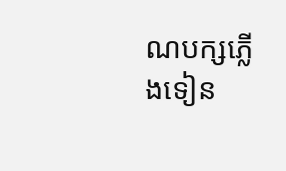ណបក្សភ្លើងទៀន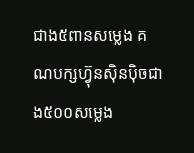ជាង៥ពានសម្លេង គណបក្សហ្វ៊ុនស៊ិនប៉ិចជាង៥០០សម្លេង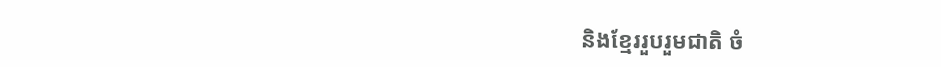និងខែ្មររួបរួមជាតិ ចំ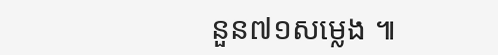នួន៧១សម្លេង ៕